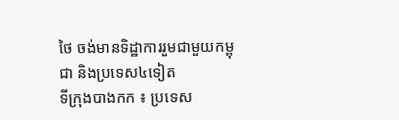ថៃ ចង់មានទិដ្ឋាការរួមជាមួយកម្ពុជា និងប្រទេស៤ទៀត
ទីក្រុងបាងកក ៖ ប្រទេស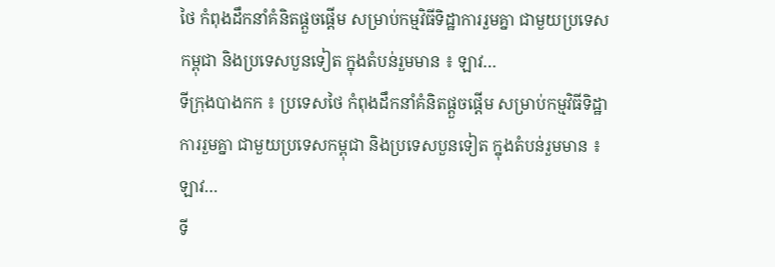ថៃ កំពុងដឹកនាំគំនិតផ្តួចផ្តើម សម្រាប់កម្មវិធីទិដ្ឋាការរួមគ្នា ជាមួយប្រទេសកម្ពុជា និងប្រទេសបួនទៀត ក្នុងតំបន់រួមមាន ៖ ឡាវ…
ទីក្រុងបាងកក ៖ ប្រទេសថៃ កំពុងដឹកនាំគំនិតផ្តួចផ្តើម សម្រាប់កម្មវិធីទិដ្ឋាការរួមគ្នា ជាមួយប្រទេសកម្ពុជា និងប្រទេសបួនទៀត ក្នុងតំបន់រួមមាន ៖ ឡាវ…
ទី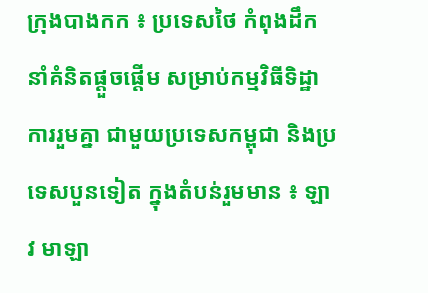ក្រុងបាងកក ៖ ប្រទេសថៃ កំពុងដឹកនាំគំនិតផ្តួចផ្តើម សម្រាប់កម្មវិធីទិដ្ឋាការរួមគ្នា ជាមួយប្រទេសកម្ពុជា និងប្រទេសបួនទៀត ក្នុងតំបន់រួមមាន ៖ ឡាវ មាឡា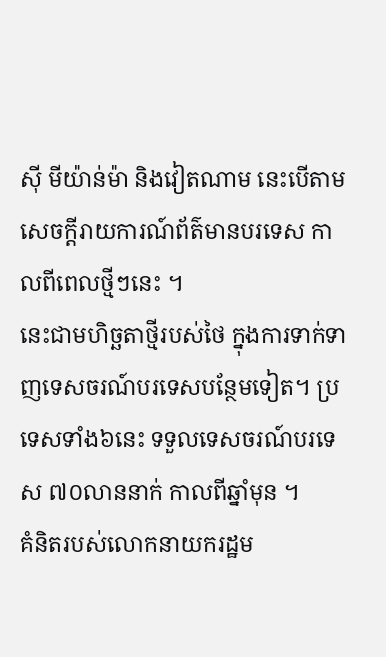ស៊ី មីយ៉ាន់ម៉ា និងវៀតណាម នេះបើតាមសេចក្តីរាយការណ៍ព័ត៌មានបរទេស កាលពីពេលថ្មីៗនេះ ។
នេះជាមហិច្ឆតាថ្មីរបស់ថៃ ក្នុងការទាក់ទាញទេសចរណ៍បរទេសបន្ថែមទៀត។ ប្រទេសទាំង៦នេះ ទទួលទេសចរណ៍បរទេស ៧០លាននាក់ កាលពីឆ្នាំមុន ។
គំនិតរបស់លោកនាយករដ្ឋម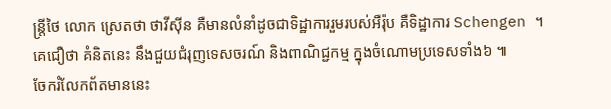ន្ត្រីថៃ លោក ស្រេតថា ថាវីស៊ីន គឺមានលំនាំដូចជាទិដ្ឋាការរួមរបស់អឺរ៉ុប គឺទិដ្ឋាការ Schengen ។ គេជឿថា គំនិតនេះ នឹងជួយជំរុញទេសចរណ៍ និងពាណិជ្ជកម្ម ក្នុងចំណោមប្រទេសទាំង៦ ៕
ចែករំលែកព័តមាននេះ